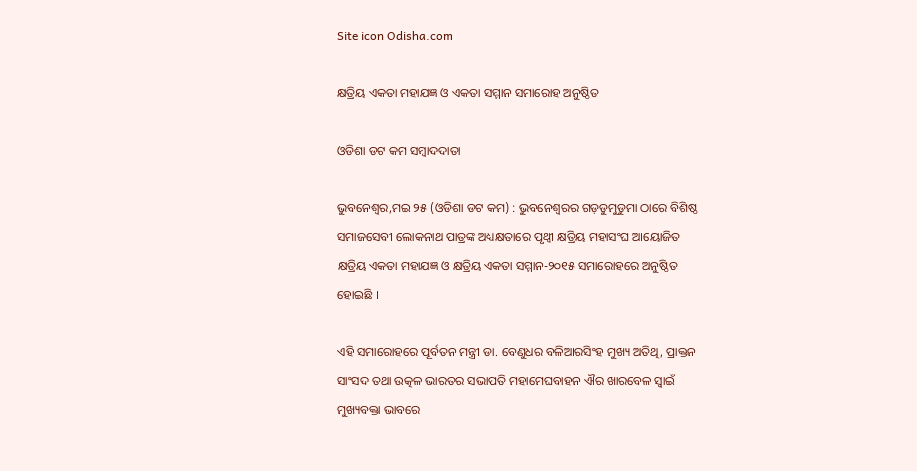Site icon Odisha.com

କ୍ଷତ୍ରିୟ ଏକତା ମହାଯଜ୍ଞ ଓ ଏକତା ସମ୍ମାନ ସମାରୋହ ଅନୁଷ୍ଠିତ

ଓଡିଶା ଡଟ କମ ସମ୍ବାଦଦାତା

ଭୁବନେଶ୍ୱର,ମଇ ୨୫ (ଓଡିଶା ଡଟ କମ) : ଭୁବନେଶ୍ୱରର ଗଡ଼ଡୁମୁଡୁମା ଠାରେ ବିଶିଷ୍ଠ ସମାଜସେବୀ ଲୋକନାଥ ପାତ୍ରଙ୍କ ଅଧ୍ୟକ୍ଷତାରେ ପୃଥ୍ୱୀ କ୍ଷତ୍ରିୟ ମହାସଂଘ ଆୟୋଜିତ କ୍ଷତ୍ରିୟ ଏକତା ମହାଯଜ୍ଞ ଓ କ୍ଷତ୍ରିୟ ଏକତା ସମ୍ମାନ-୨୦୧୫ ସମାରୋହରେ ଅନୁଷ୍ଠିତ ହୋଇଛି ।

ଏହି ସମାରୋହରେ ପୂର୍ବତନ ମନ୍ତ୍ରୀ ଡା. ବେଣୁଧର ବଳିଆରସିଂହ ମୁଖ୍ୟ ଅତିଥି, ପ୍ରାକ୍ତନ ସାଂସଦ ତଥା ଉତ୍କଳ ଭାରତର ସଭାପତି ମହାମେଘବାହନ ଐର ଖାରବେଳ ସ୍ୱାଇଁ ମୁଖ୍ୟବକ୍ତା ଭାବରେ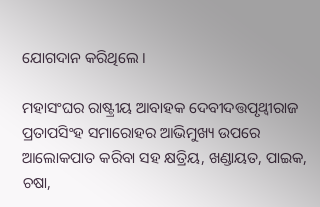ଯୋଗଦାନ କରିଥିଲେ ।

ମହାସଂଘର ରାଷ୍ଟ୍ରୀୟ ଆବାହକ ଦେବୀଦତ୍ତପୃଥ୍ୱୀରାଜ ପ୍ରତାପସିଂହ ସମାରୋହର ଆଭିମୁଖ୍ୟ ଉପରେ ଆଲୋକପାତ କରିବା ସହ କ୍ଷତ୍ରିୟ, ଖଣ୍ଡାୟତ, ପାଇକ, ଚଷା,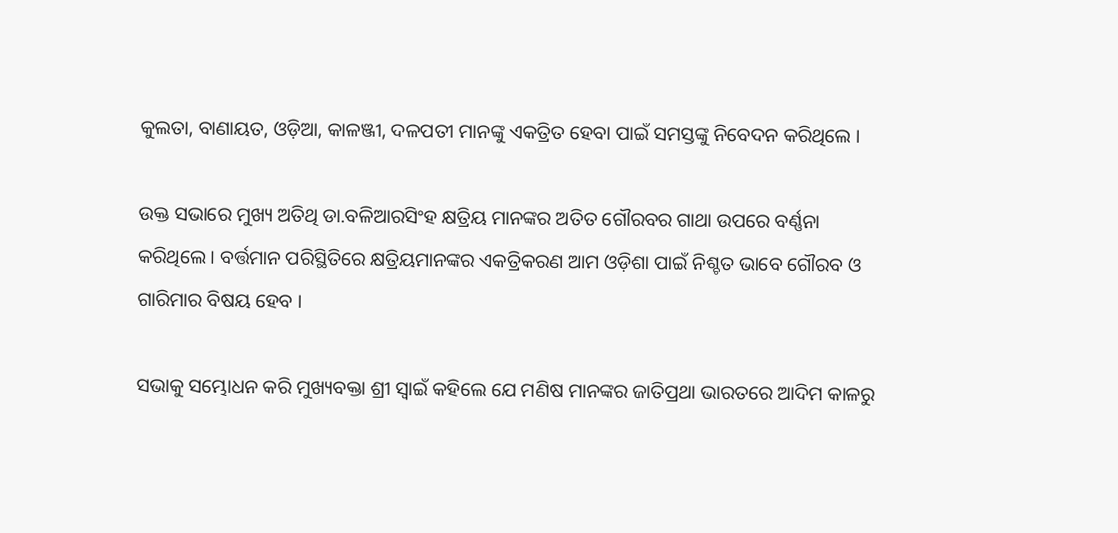କୁଲତା, ବାଣାୟତ, ଓଡ଼ିଆ, କାଳଞ୍ଜୀ, ଦଳପତୀ ମାନଙ୍କୁ ଏକତ୍ରିତ ହେବା ପାଇଁ ସମସ୍ତଙ୍କୁ ନିବେଦନ କରିଥିଲେ ।

ଉକ୍ତ ସଭାରେ ମୁଖ୍ୟ ଅତିଥି ଡା.ବଳିଆରସିଂହ କ୍ଷତ୍ରିୟ ମାନଙ୍କର ଅତିତ ଗୌରବର ଗାଥା ଉପରେ ବର୍ଣ୍ଣନା କରିଥିଲେ । ବର୍ତ୍ତମାନ ପରିସ୍ଥିତିରେ କ୍ଷତ୍ରିୟମାନଙ୍କର ଏକତ୍ରିକରଣ ଆମ ଓଡ଼ିଶା ପାଇଁ ନିଶ୍ଚତ ଭାବେ ଗୌରବ ଓ ଗାରିମାର ବିଷୟ ହେବ ।

ସଭାକୁ ସମ୍ଭୋଧନ କରି ମୁଖ୍ୟବକ୍ତା ଶ୍ରୀ ସ୍ୱାଇଁ କହିଲେ ଯେ ମଣିଷ ମାନଙ୍କର ଜାତିପ୍ରଥା ଭାରତରେ ଆଦିମ କାଳରୁ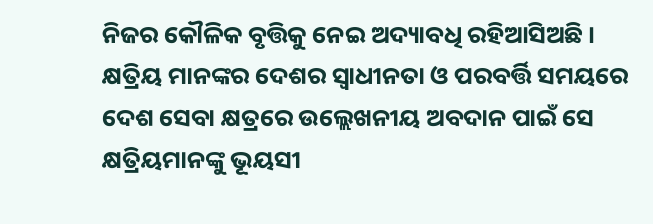ନିଜର କୌଳିକ ବୃତ୍ତିକୁ ନେଇ ଅଦ୍ୟାବଧି ରହିଆସିଅଛି । କ୍ଷତ୍ରିୟ ମାନଙ୍କର ଦେଶର ସ୍ୱାଧୀନତା ଓ ପରବର୍ତ୍ତି ସମୟରେ ଦେଶ ସେବା କ୍ଷତ୍ରରେ ଉଲ୍ଲେଖନୀୟ ଅବଦାନ ପାଇଁ ସେ କ୍ଷତ୍ରିୟମାନଙ୍କୁ ଭୂୟସୀ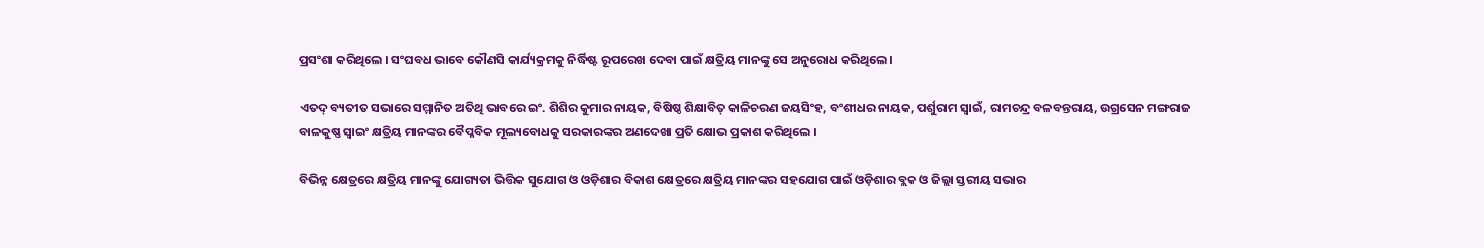ପ୍ରସଂଶା କରିଥିଲେ । ସଂଘବଧ ଭାବେ କୌଣସି କାର୍ଯ୍ୟକ୍ରମକୁ ନିର୍ଦ୍ଧିଷ୍ଟ ରୂପରେଖ ଦେବା ପାଇଁ କ୍ଷତ୍ରିୟ ମାନଙ୍କୁ ସେ ଅନୁରୋଧ କରିଥିଲେ ।

ଏତଦ୍ ବ୍ୟତୀତ ସଭାରେ ସମ୍ମାନିତ ଅତିଥି ଭାବରେ ଇଂ. ଶିଶିର କୁମାର ନାୟକ, ବିଷିଷ୍ଠ ଶିକ୍ଷାବିତ୍ କାଳିଚରଣ ଜୟସିଂହ, ବଂଶୀଧର ନାୟକ, ପର୍ଶୁରାମ ସ୍ୱାଇଁ, ରାମଚନ୍ଦ୍ର ବଳବନ୍ତରାୟ, ଉଗ୍ରସେନ ମଙ୍ଗରାଜ ବାଳକୁଷ୍ଣ ସ୍ୱାଇଂ କ୍ଷତ୍ରିୟ ମାନଙ୍କର ବୈପ୍ଳବିକ ମୂଲ୍ୟବୋଧକୁ ସରକାରଙ୍କର ଅଣଦେଖା ପ୍ରତି କ୍ଷୋଭ ପ୍ରକାଶ କରିଥିଲେ ।

ବିଭିନ୍ନ କ୍ଷେତ୍ରରେ କ୍ଷତ୍ରିୟ ମାନଙ୍କୁ ଯୋଗ୍ୟତା ଭିତ୍ତିକ ସୁଯୋଗ ଓ ଓଡ଼ିଶାର ବିକାଶ କ୍ଷେତ୍ରରେ କ୍ଷତ୍ରିୟ ମାନଙ୍କର ସହଯୋଗ ପାଇଁ ଓଡ଼ିଶାର ବ୍ଲକ ଓ ଜିଲ୍ଲା ସ୍ତରୀୟ ସଭାର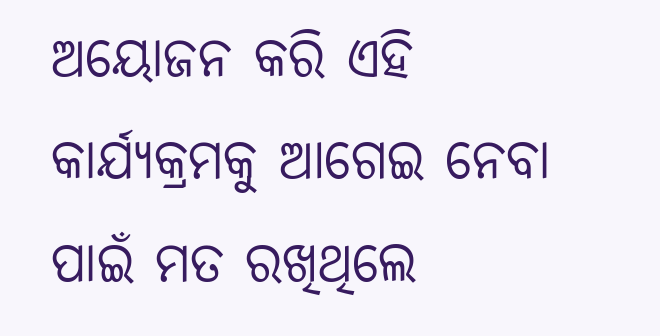ଅୟୋଜନ କରି ଏହି କାର୍ଯ୍ୟକ୍ରମକୁ ଆଗେଇ ନେବା ପାଇଁ ମତ ରଖିଥିଲେ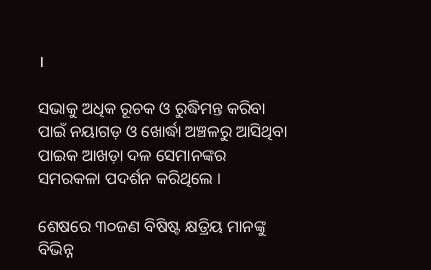।

ସଭାକୁ ଅଧିକ ରୂଚକ ଓ ରୁଦ୍ଧିମନ୍ତ କରିବା ପାଇଁ ନୟାଗଡ଼ ଓ ଖୋର୍ଦ୍ଧା ଅଞ୍ଚଳରୁ ଆସିଥିବା ପାଇକ ଆଖଡ଼ା ଦଳ ସେମାନଙ୍କର ସମରକଳା ପଦର୍ଶନ କରିଥିଲେ ।

ଶେଷରେ ୩୦ଜଣ ବିଷିଷ୍ଟ କ୍ଷତ୍ରିୟ ମାନଙ୍କୁ ବିଭିନ୍ନ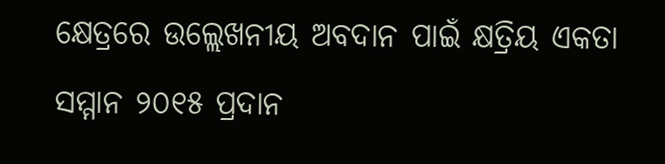କ୍ଷେତ୍ରରେ ଉଲ୍ଲେଖନୀୟ ଅବଦାନ ପାଇଁ କ୍ଷତ୍ରିୟ ଏକତା ସମ୍ମାନ ୨୦୧୫ ପ୍ରଦାନ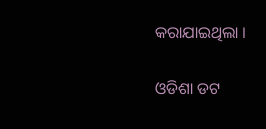କରାଯାଇଥିଲା ।

ଓଡିଶା ଡଟ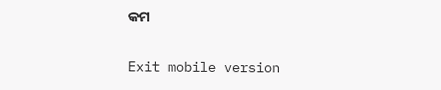କମ

Exit mobile version